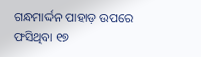ଗନ୍ଧମାର୍ଦ୍ଦନ ପାହାଡ଼ ଉପରେ ଫସିଥିବା ୧୭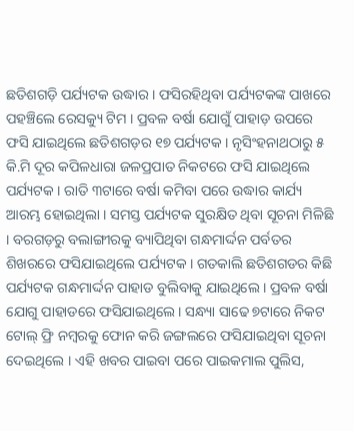ଛତିଶଗଡ଼ି ପର୍ଯ୍ୟଟକ ଉଦ୍ଧାର । ଫସିରହିଥିବା ପର୍ଯ୍ୟଟକଙ୍କ ପାଖରେ ପହଞ୍ଚିଲେ ରେସକ୍ୟୁ ଟିମ । ପ୍ରବଳ ବର୍ଷା ଯୋଗୁଁ ପାହାଡ଼ ଉପରେ ଫସି ଯାଇଥିଲେ ଛତିଶଗଡ଼ର ୧୭ ପର୍ଯ୍ୟଟକ । ନୃସିଂହନାଥଠାରୁ ୫ କି.ମି ଦୂର କପିଳଧାରା ଜଳପ୍ରପାତ ନିକଟରେ ଫସି ଯାଇଥିଲେ ପର୍ଯ୍ୟଟକ । ରାତି ୩ଟାରେ ବର୍ଷା କମିବା ପରେ ଉଦ୍ଧାର କାର୍ଯ୍ୟ ଆରମ୍ଭ ହୋଇଥିଲା । ସମସ୍ତ ପର୍ଯ୍ୟଟକ ସୁରକ୍ଷିତ ଥିବା ସୂଚନା ମିଳିଛି । ବରଗଡ଼ରୁ ବଲାଙ୍ଗୀରକୁ ବ୍ୟାପିଥିବା ଗନ୍ଧମାର୍ଦ୍ଦନ ପର୍ବତର ଶିଖରରେ ଫସିଯାଇଥିଲେ ପର୍ଯ୍ୟଟକ । ଗତକାଲି ଛତିଶଗଡର କିଛି ପର୍ଯ୍ୟଟକ ଗନ୍ଧମାର୍ଦ୍ଦନ ପାହାଡ ବୁଲିବାକୁ ଯାଇଥିଲେ । ପ୍ରବଳ ବର୍ଷା ଯୋଗୁ ପାହାଡରେ ଫସିଯାଇଥିଲେ। ସନ୍ଧ୍ୟା ସାଢେ ୭ଟାରେ ନିକଟ ଟୋଲ୍ ଫ୍ରି ନମ୍ୱରକୁ ଫୋନ କରି ଜଙ୍ଗଲରେ ଫସିଯାଇଥିବା ସୂଚନା ଦେଇଥିଲେ । ଏହି ଖବର ପାଇବା ପରେ ପାଇକମାଲ ପୁଲିସ,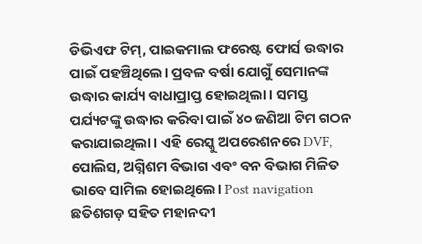ଡିଭିଏଫ ଟିମ୍, ପାଇକମାଲ ଫରେଷ୍ଟ ଫୋର୍ସ ଉଦ୍ଧାର ପାଇଁ ପହଞ୍ଚିଥିଲେ। ପ୍ରବଳ ବର୍ଷା ଯୋଗୁଁ ସେମାନଙ୍କ ଉଦ୍ଧାର କାର୍ଯ୍ୟ ବାଧାପ୍ରାପ୍ତ ହୋଇଥିଲା । ସମସ୍ତ ପର୍ଯ୍ୟଟଙ୍କୁ ଉଦ୍ଧାର କରିବା ପାଇଁ ୪୦ ଜଣିଆ ଟିମ ଗଠନ କରାଯାଇଥିଲା। ଏହି ରେସ୍କୁ ଅପରେଶନରେ DVF, ପୋଲିସ, ଅଗ୍ନିଶମ ବିଭାଗ ଏବଂ ବନ ବିଭାଗ ମିଳିତ ଭାବେ ସାମିଲ ହୋଇଥିଲେ। Post navigation ଛତିଶଗଡ଼ ସହିତ ମହାନଦୀ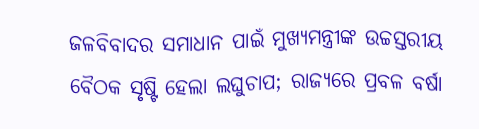ଜଳବିବାଦର ସମାଧାନ ପାଇଁ ମୁଖ୍ୟମନ୍ତ୍ରୀଙ୍କ ଉଚ୍ଚସ୍ତରୀୟ ବୈଠକ ସୃଷ୍ଟି ହେଲା ଲଘୁଚାପ; ରାଜ୍ୟରେ ପ୍ରବଳ ବର୍ଷା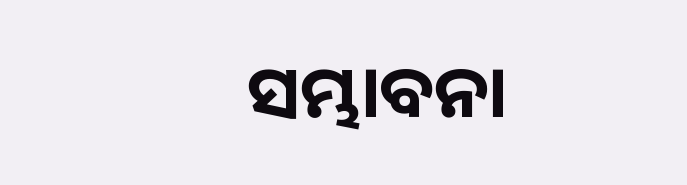ସମ୍ଭାବନା